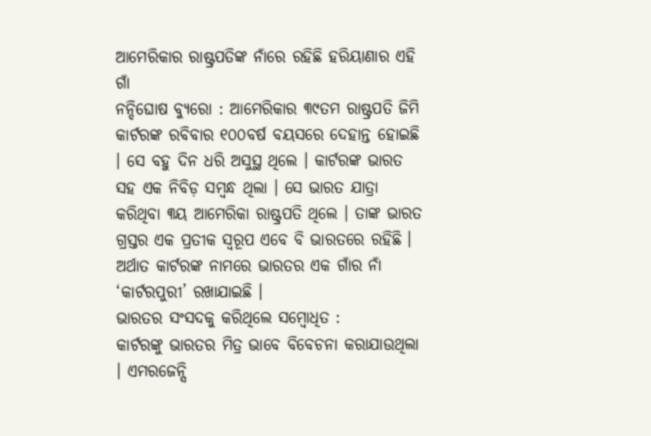ଆମେରିକାର ରାଷ୍ଟ୍ରପତିଙ୍କ ନାଁରେ ରହିଛି ହରିୟାଣାର ଏହି ଗାଁ
ନନ୍ଦିଘୋଷ ବ୍ୟୁରୋ : ଆମେରିକାର ୩୯ତମ ରାଷ୍ଟ୍ରପତି ଜିମି କାର୍ଟରଙ୍କ ରବିବାର ୧୦୦ବର୍ଷ ବୟସରେ ଦେହାନ୍ତ ହୋଇଛି । ସେ ବହୁ ଦିନ ଧରି ଅସୁସ୍ଥ ଥିଲେ । କାର୍ଟରଙ୍କ ଭାରତ ସହ ଏକ ନିବିଡ଼ ସମ୍ବନ୍ଧ ଥିଲା । ସେ ଭାରତ ଯାତ୍ରା କରିଥିବା ୩ୟ ଆମେରିକା ରାଷ୍ଟ୍ରପତି ଥିଲେ । ତାଙ୍କ ଭାରତ ଗ୍ରସ୍ତର ଏକ ପ୍ରତୀକ ସ୍ୱରୂପ ଏବେ ବି ଭାରତରେ ରହିଛି । ଅର୍ଥାତ କାର୍ଟରଙ୍କ ନାମରେ ଭାରତର ଏକ ଗାଁର ନାଁ ‘କାର୍ଟରପୁରୀ’ ରଖାଯାଇଛି ।
ଭାରତର ସଂସଦକୁ କରିଥିଲେ ସମ୍ୱୋଧିତ :
କାର୍ଟରଙ୍କୁ ଭାରତର ମିତ୍ର ଭାବେ ବିବେଚନା କରାଯାଉଥିଲା । ଏମରଜେନ୍ସି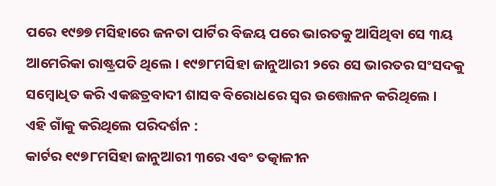ପରେ ୧୯୭୭ ମସିହାରେ ଜନତା ପାର୍ଟିର ବିଜୟ ପରେ ଭାରତକୁ ଆସିଥିବା ସେ ୩ୟ ଆମେରିକା ରାଷ୍ଟ୍ରପତି ଥିଲେ । ୧୯୭୮ମସିହା ଜାନୁଆରୀ ୨ରେ ସେ ଭାରତର ସଂସଦକୁ ସମ୍ୱୋଧିତ କରି ଏକଛତ୍ରବାଦୀ ଶାସବ ବିରୋଧରେ ସ୍ୱର ଉତ୍ତୋଳନ କରିଥିଲେ ।
ଏହି ଗାଁକୁ କରିଥିଲେ ପରିଦର୍ଶନ :
କାର୍ଟର ୧୯୭୮ମସିହା ଜାନୁଆରୀ ୩ରେ ଏବଂ ତତ୍କାଳୀନ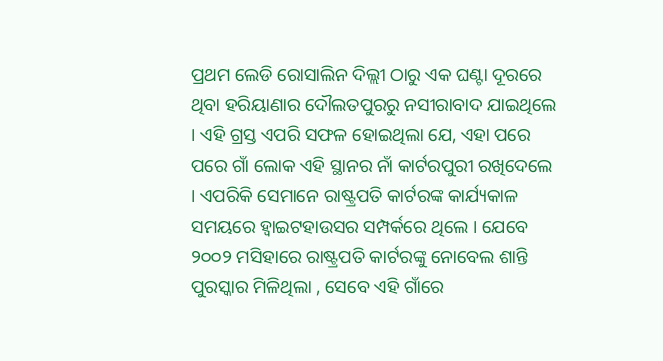ପ୍ରଥମ ଲେଡି ରୋସାଲିନ ଦିଲ୍ଲୀ ଠାରୁ ଏକ ଘଣ୍ଟା ଦୂରରେ ଥିବା ହରିୟାଣାର ଦୌଲତପୁରରୁ ନସୀରାବାଦ ଯାଇଥିଲେ । ଏହି ଗ୍ରସ୍ତ ଏପରି ସଫଳ ହୋଇଥିଲା ଯେ, ଏହା ପରେ ପରେ ଗାଁ ଲୋକ ଏହି ସ୍ଥାନର ନାଁ କାର୍ଟରପୁରୀ ରଖିଦେଲେ । ଏପରିକି ସେମାନେ ରାଷ୍ଟ୍ରପତି କାର୍ଟରଙ୍କ କାର୍ଯ୍ୟକାଳ ସମୟରେ ହ୍ୱାଇଟହାଉସର ସମ୍ପର୍କରେ ଥିଲେ । ଯେବେ ୨୦୦୨ ମସିହାରେ ରାଷ୍ଟ୍ରପତି କାର୍ଟରଙ୍କୁ ନୋବେଲ ଶାନ୍ତି ପୁରସ୍କାର ମିଳିଥିଲା , ସେବେ ଏହି ଗାଁରେ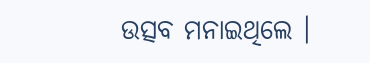ଉତ୍ସବ ମନାଇଥିଲେ ।